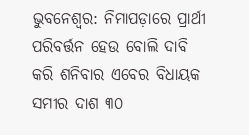ଭୁବନେଶ୍ୱର: ନିମାପଡ଼ାରେ ପ୍ରାର୍ଥୀ ପରିବର୍ତ୍ତନ ହେଉ ବୋଲି ଦାବି କରି ଶନିବାର ଏବେର ବିଧାୟକ ସମୀର ଦାଶ ୩୦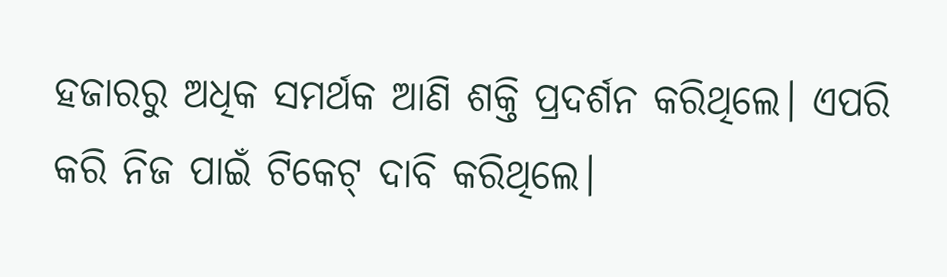ହଜାରରୁ ଅଧିକ ସମର୍ଥକ ଆଣି ଶକ୍ତି ପ୍ରଦର୍ଶନ କରିଥିଲେ। ଏପରି କରି ନିଜ ପାଇଁ ଟିକେଟ୍ ଦାବି କରିଥିଲେ।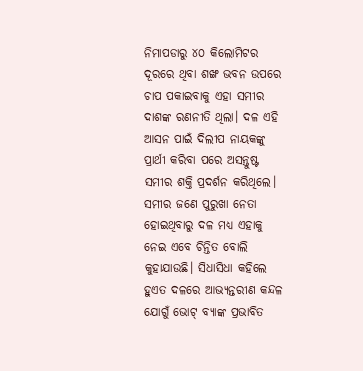ନିମାପଡାରୁ ୪୦ କିଲୋମିଟର ଦୂରରେ ଥିବା ଶଙ୍ଖ ଭବନ ଉପରେ ଚାପ ପକାଇବାକୁ ଏହା ସମୀର ଦାଶଙ୍କ ରଣନୀତି ଥିଲା। ଦଳ ଏହି ଆସନ ପାଇଁ ଦିଲୀପ ନାୟକଙ୍କୁ ପ୍ରାର୍ଥୀ କରିବା ପରେ ଅସନ୍ତୁଷ୍ଟ ସମୀର ଶକ୍ତି ପ୍ରଦର୍ଶନ କରିଥିଲେ।
ସମୀର ଜଣେ ପୁରୁଖା ନେତା ହୋଇଥିବାରୁ ଦଳ ମଧ୍ୟ ଏହାକୁ ନେଇ ଏବେ ଚିନ୍ତିତ ବୋଲି କୁହାଯାଉଛି। ସିଧାସିଧା କହିଲେ ହୁଏତ ଦଳରେ ଆଭ୍ୟନ୍ତରୀଣ କନ୍ଦଳ ଯୋଗୁଁ ଭୋଟ୍ ବ୍ୟାଙ୍କ ପ୍ରଭାବିତ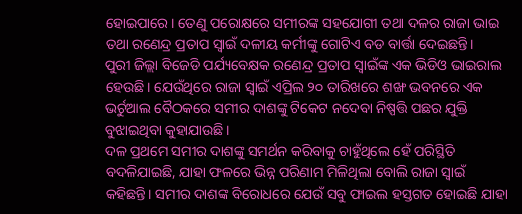ହୋଇପାରେ। ତେଣୁ ପରୋକ୍ଷରେ ସମୀରଙ୍କ ସହଯୋଗୀ ତଥା ଦଳର ରାଜା ଭାଇ ତଥା ରଣେନ୍ଦ୍ର ପ୍ରତାପ ସ୍ବାଇଁ ଦଳୀୟ କର୍ମୀଙ୍କୁ ଗୋଟିଏ ବଡ ବାର୍ତ୍ତା ଦେଇଛନ୍ତି।
ପୁରୀ ଜିଲ୍ଲା ବିଜେଡି ପର୍ଯ୍ୟବେକ୍ଷକ ରଣେନ୍ଦ୍ର ପ୍ରତାପ ସ୍ୱାଇଁଙ୍କ ଏକ ଭିଡିଓ ଭାଇରାଲ ହେଉଛି। ଯେଉଁଥିରେ ରାଜା ସ୍ୱାଇଁ ଏପ୍ରିଲ ୨୦ ତାରିଖରେ ଶଙ୍ଖ ଭବନରେ ଏକ ଭର୍ଚୁଆଲ ବୈଠକରେ ସମୀର ଦାଶଙ୍କୁ ଟିକେଟ ନଦେବା ନିଷ୍ପତ୍ତି ପଛର ଯୁକ୍ତି ବୁଝାଇଥିବା କୁହାଯାଉଛି।
ଦଳ ପ୍ରଥମେ ସମୀର ଦାଶଙ୍କୁ ସମର୍ଥନ କରିବାକୁ ଚାହୁଁଥିଲେ ହେଁ ପରିସ୍ଥିତି ବଦଳିଯାଇଛି, ଯାହା ଫଳରେ ଭିନ୍ନ ପରିଣାମ ମିଳିଥିଲା ବୋଲି ରାଜା ସ୍ୱାଇଁ କହିଛନ୍ତି। ସମୀର ଦାଶଙ୍କ ବିରୋଧରେ ଯେଉଁ ସବୁ ଫାଇଲ ହସ୍ତଗତ ହୋଇଛି ଯାହା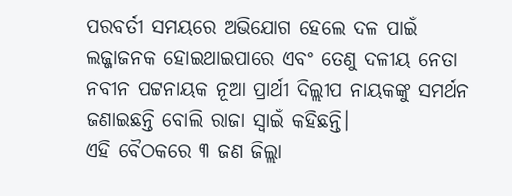ପରବର୍ତୀ ସମୟରେ ଅଭିଯୋଗ ହେଲେ ଦଳ ପାଇଁ ଲଜ୍ଜାଜନକ ହୋଇଥାଇପାରେ ଏବଂ ତେଣୁ ଦଳୀୟ ନେତା ନବୀନ ପଟ୍ଟନାୟକ ନୂଆ ପ୍ରାର୍ଥୀ ଦିଲ୍ଲୀପ ନାୟକଙ୍କୁ ସମର୍ଥନ ଜଣାଇଛନ୍ତି ବୋଲି ରାଜା ସ୍ବାଇଁ କହିଛନ୍ତି।
ଏହି ବୈଠକରେ ୩ ଜଣ ଜିଲ୍ଲା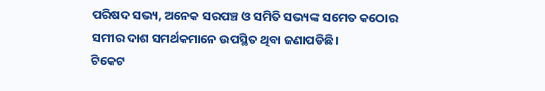ପରିଷଦ ସଭ୍ୟ, ଅନେକ ସରପଞ୍ଚ ଓ ସମିତି ସଭ୍ୟଙ୍କ ସମେତ କଠୋର ସମୀର ଦାଶ ସମର୍ଥକମାନେ ଉପସ୍ଥିତ ଥିବା ଜଣାପଡିଛି।
ଟିକେଟ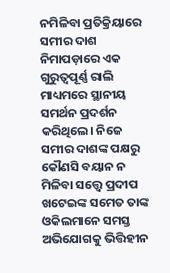ନମିଳିବା ପ୍ରତିକ୍ରିୟାରେ ସମୀର ଦାଶ ନିମାପଡ଼ାରେ ଏକ ଗୁରୁତ୍ୱପୂର୍ଣ୍ଣ ରାଲି ମାଧ୍ୟମରେ ସ୍ଥାନୀୟ ସମର୍ଥନ ପ୍ରଦର୍ଶନ କରିଥିଲେ। ନିଜେ ସମୀର ଦାଶଙ୍କ ପକ୍ଷରୁ କୌଣସି ବୟାନ ନ ମିଳିବା ସତ୍ତ୍ୱେ ପ୍ରଦୀପ ଖଟେଇଙ୍କ ସମେତ ତାଙ୍କ ଓକିଲମାନେ ସମସ୍ତ ଅଭିଯୋଗକୁ ଭିତ୍ତିହୀନ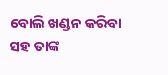ବୋଲି ଖଣ୍ଡନ କରିବା ସହ ତାଙ୍କ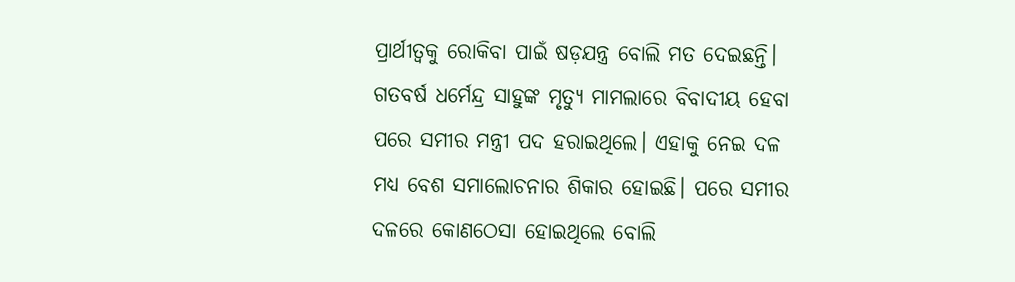ପ୍ରାର୍ଥୀତ୍ୱକୁ ରୋକିବା ପାଇଁ ଷଡ଼ଯନ୍ତ୍ର ବୋଲି ମତ ଦେଇଛନ୍ତି।
ଗତବର୍ଷ ଧର୍ମେନ୍ଦ୍ର ସାହୁଙ୍କ ମୃତ୍ୟୁ ମାମଲାରେ ବିବାଦୀୟ ହେବା ପରେ ସମୀର ମନ୍ତ୍ରୀ ପଦ ହରାଇଥିଲେ। ଏହାକୁ ନେଇ ଦଳ ମଧ୍ୟ ବେଶ ସମାଲୋଚନାର ଶିକାର ହୋଇଛି। ପରେ ସମୀର ଦଳରେ କୋଣଠେସା ହୋଇଥିଲେ ବୋଲି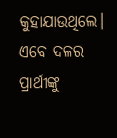କୁହାଯାଉଥିଲେ। ଏବେ ଦଳର ପ୍ରାର୍ଥୀଙ୍କୁ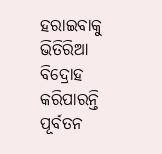ହରାଇବାକୁ ଭିତିରିଆ ବିଦ୍ରୋହ କରିପାରନ୍ତି ପୂର୍ବତନ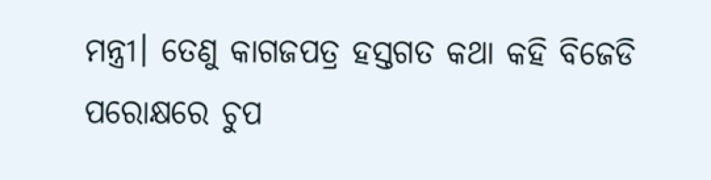ମନ୍ତ୍ରୀ। ତେଣୁ କାଗଜପତ୍ର ହସ୍ତଗତ କଥା କହି ବିଜେଡି ପରୋକ୍ଷରେ ଚୁପ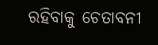ରହିବାକୁ ଚେତାବନୀ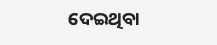ଦେଇଥିବା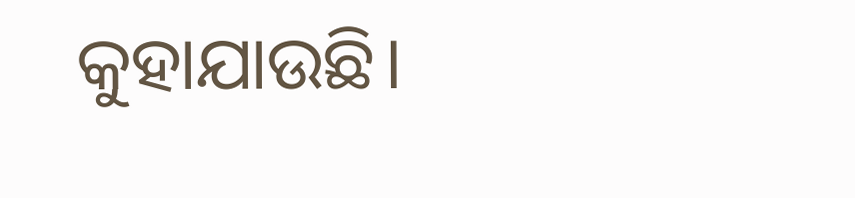କୁହାଯାଉଛି।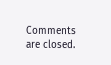Comments are closed.